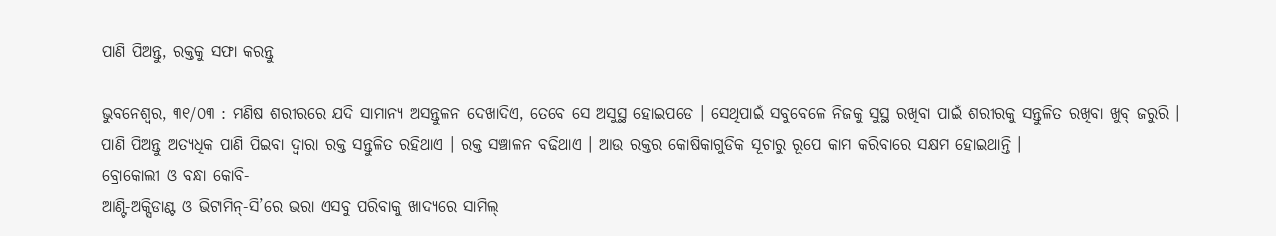ପାଣି ପିଅନ୍ତୁ, ରକ୍ତକୁ ସଫା କରନ୍ତୁ

ଭୁବନେଶ୍ଵର, ୩୧/୦୩ : ମଣିଷ ଶରୀରରେ ଯଦି ସାମାନ୍ୟ ଅସନ୍ତୁଳନ ଦେଖାଦିଏ, ତେବେ ସେ ଅସୁସ୍ଥ ହୋଇପଡେ । ସେଥିପାଇଁ ସବୁବେଳେ ନିଜକୁ ସୁସ୍ଥ ରଖିବା ପାଇଁ ଶରୀରକୁ ସନ୍ତୁଳିତ ରଖିବା ଖୁବ୍ ଜରୁରି । ପାଣି ପିଅନ୍ତୁ ଅତ୍ୟଧିକ ପାଣି ପିଇବା ଦ୍ୱାରା ରକ୍ତ ସନ୍ତୁଳିତ ରହିଥାଏ । ରକ୍ତ ସଞ୍ଚାଳନ ବଢିଥାଏ । ଆଉ ରକ୍ତର କୋଷିକାଗୁଡିକ ସୂଚାରୁ ରୂପେ କାମ କରିବାରେ ସକ୍ଷମ ହୋଇଥାନ୍ତି ।
ବ୍ରୋକୋଲୀ ଓ ବନ୍ଧା କୋବି-
ଆଣ୍ଟି-ଅକ୍ସିଡାଣ୍ଟ ଓ ଭିଟାମିନ୍-ସି’ରେ ଭରା ଏସବୁ ପରିବାକୁ ଖାଦ୍ୟରେ ସାମିଲ୍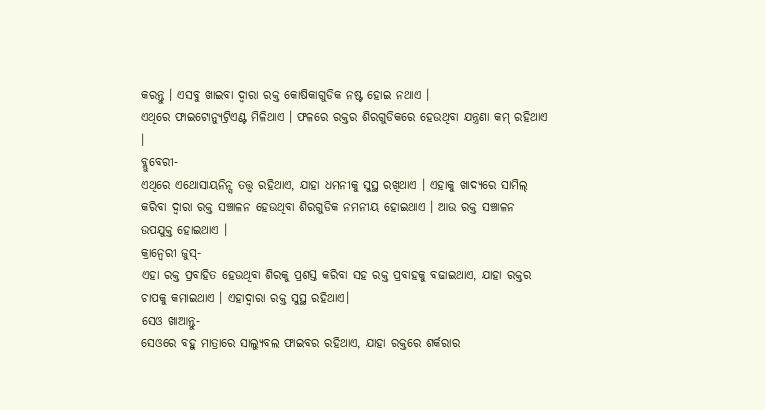କରନ୍ତୁ । ଏସବୁ ଖାଇବା ଦ୍ୱାରା ରକ୍ତ କୋଷିକାଗୁଡିକ ନଷ୍ଟ ହୋଇ ନଥାଏ ।
ଏଥିରେ ଫାଇଟୋନ୍ୟୁଟ୍ରିଏଣ୍ଟ ମିଳିଥାଏ । ଫଳରେ ରକ୍ତର ଶିରଗୁଡିକରେ ହେଉଥିବା ଯନ୍ତ୍ରଣା କମ୍ ରହିଥାଏ ।
ବ୍ଲୁବେରୀ-
ଏଥିରେ ଏଥୋସାୟନିନ୍ସ ତତ୍ତ୍ୱ ରହିଥାଏ, ଯାହା ଧମନୀକୁ ସୁସ୍ଥ ରଖିଥାଏ । ଏହାକୁ ଖାଦ୍ୟରେ ସାମିଲ୍ କରିବା ଦ୍ୱାରା ରକ୍ତ ସଞ୍ଚାଳନ ହେଉଥିବା ଶିରଗୁଡିକ ନମନୀୟ ହୋଇଥାଏ । ଆଉ ରକ୍ତ ସଞ୍ଚାଳନ ଉପଯୁକ୍ତ ହୋଇଥାଏ ।
କ୍ରାନ୍ବେରୀ ଜୁସ୍-
ଏହା ରକ୍ତ ପ୍ରବାହିତ ହେଉଥିବା ଶିରକୁ ପ୍ରଶସ୍ତ କରିବା ସହ ରକ୍ତ ପ୍ରବାହକୁ ବଢାଇଥାଏ, ଯାହା ରକ୍ତର ଚାପକୁ କମାଇଥାଏ । ଏହାଦ୍ୱାରା ରକ୍ତ ସୁସ୍ଥ ରହିଥାଏ।
ସେଓ ଖାଆନ୍ତୁ-
ସେଓରେ ବହୁ ମାତ୍ରାରେ ସାଲ୍ୟୁବଲ ଫାଇବର ରହିଥାଏ, ଯାହା ରକ୍ତରେ ଶର୍କରାର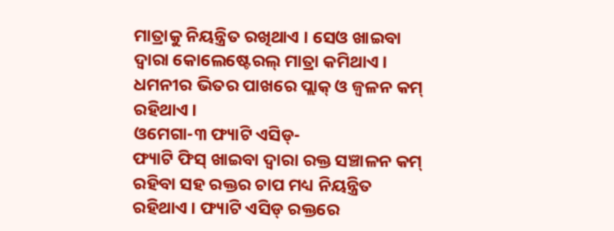ମାତ୍ରାକୁ ନିୟନ୍ତ୍ରିତ ରଖିଥାଏ । ସେଓ ଖାଇବା ଦ୍ୱାରା କୋଲେଷ୍ଟେରଲ୍ ମାତ୍ରା କମିଥାଏ । ଧମନୀର ଭିତର ପାଖରେ ପ୍ଲାକ୍ ଓ ଜ୍ୱଳନ କମ୍ ରହିଥାଏ ।
ଓମେଗା-୩ ଫ୍ୟାଟି ଏସିଡ୍-
ଫ୍ୟାଟି ଫିସ୍ ଖାଇବା ଦ୍ୱାରା ରକ୍ତ ସଞ୍ଚାଳନ କମ୍ ରହିବା ସହ ରକ୍ତର ଚାପ ମଧ୍ୟ ନିୟନ୍ତ୍ରିତ ରହିଥାଏ । ଫ୍ୟାଟି ଏସିଡ୍ ରକ୍ତରେ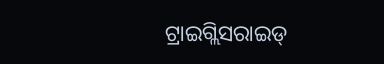ଟ୍ରାଇଗ୍ଲିସରାଇଡ୍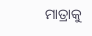ମାତ୍ରାକୁ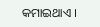କମାଇଥାଏ ।